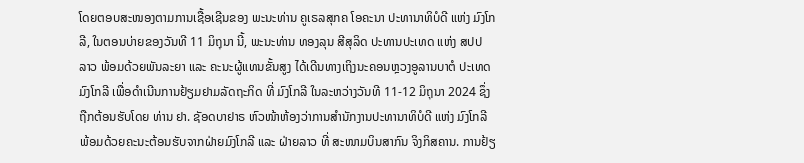ໂດຍຕອບສະໜອງຕາມການເຊື້ອເຊີນຂອງ ພະນະທ່ານ ຄູເຣລສຸກຄ ໂອຄະນາ ປະທານາທິບໍດີ ແຫ່ງ ມົງໂກລີ, ໃນຕອນບ່າຍຂອງວັນທີ 11 ມິຖຸນາ ນີ້, ພະນະທ່ານ ທອງລຸນ ສີສຸລິດ ປະທານປະເທດ ແຫ່ງ ສປປ ລາວ ພ້ອມດ້ວຍພັນລະຍາ ແລະ ຄະນະຜູ້ແທນຂັ້ນສູງ ໄດ້ເດີນທາງເຖິງນະຄອນຫຼວງອູລານບາຕໍ ປະເທດມົງໂກລີ ເພື່ອດໍາເນີນການຢ້ຽມຢາມລັດຖະກິດ ທີ່ ມົງໂກລີ ໃນລະຫວ່າງວັນທີ 11-12 ມິຖຸນາ 2024 ຊຶ່ງຖືກຕ້ອນຮັບໂດຍ ທ່ານ ຢາ. ຊັອດບາຢາຣ ຫົວໜ້າຫ້ອງວ່າການສໍານັກງານປະທານາທິບໍດີ ແຫ່ງ ມົງໂກລີ ພ້ອມດ້ວຍຄະນະຕ້ອນຮັບຈາກຝ່າຍມົງໂກລີ ແລະ ຝ່າຍລາວ ທີ່ ສະໜາມບິນສາກົນ ຈິງກິສຄານ. ການຢ້ຽ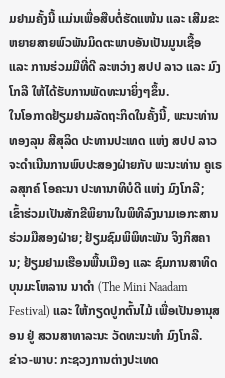ມຢາມຄັ້ງນີ້ ແມ່ນເພື່ອສືບຕໍ່ຮັດແໜ້ນ ແລະ ເສີມຂະຫຍາຍສາຍພົວພັນມິດຕະພາບອັນເປັນມູນເຊື້ອ ແລະ ການຮ່ວມມືທີ່ດີ ລະຫວ່າງ ສປປ ລາວ ແລະ ມົງໂກລີ ໃຫ້ໄດ້ຮັບການພັດທະນາຍິ່ງໆຂຶ້ນ.
ໃນໂອກາດຢ້ຽມຢາມລັດຖະກິດໃນຄັ້ງນີ້, ພະນະທ່ານ ທອງລຸນ ສີສຸລິດ ປະທານປະເທດ ແຫ່ງ ສປປ ລາວ ຈະດໍາເນີນການພົບປະສອງຝ່າຍກັບ ພະນະທ່ານ ຄູເຣລສຸກຄ໌ ໂອຄະນາ ປະທານາທິບໍດີ ແຫ່ງ ມົງໂກລີ; ເຂົ້າຮ່ວມເປັນສັກຂີພິຍານໃນພິທີລົງນາມເອກະສານຮ່ວມມືສອງຝ່າຍ; ຢ້ຽມຊົມພິພິທະພັນ ຈິງກິສຄານ; ຢ້ຽມຢາມເຮືອນພື້ນເມືອງ ແລະ ຊົມການສາທິດບຸນມະໂຫລານ ນາດໍາ (The Mini Naadam Festival) ແລະ ໃຫ້ກຽດປູກຕົ້ນໄມ້ ເພື່ອເປັນອານຸສອນ ຢູ່ ສວນສາທາລະນະ ວັດທະນະທໍາ ມົງໂກລີ.
ຂ່າວ-ພາບ: ກະຊວງການຕ່າງປະເທດ